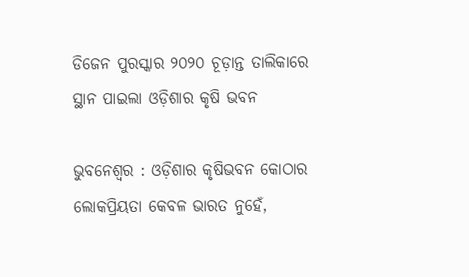ଡିଜେନ ପୁରସ୍କାର ୨୦୨୦ ଚୂଡ଼ାନ୍ତ ତାଲିକାରେ ସ୍ଥାନ ପାଇଲା ଓଡ଼ିଶାର କୃଷି ଭବନ

ଭୁବନେଶ୍ୱର : ଓଡ଼ିଶାର କୃଷିଭବନ କୋଠାର ଲୋକପ୍ରିୟତା କେବଳ ଭାରତ ନୁହେଁ,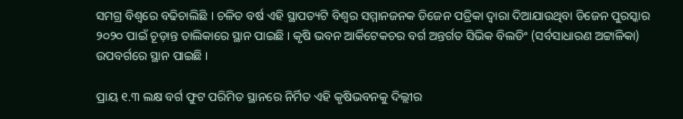ସମଗ୍ର ବିଶ୍ୱରେ ବଢିଚାଲିଛି । ଚଳିତ ବର୍ଷ ଏହି ସ୍ଥାପତ୍ୟଟି ବିଶ୍ୱର ସମ୍ମାନଜନକ ଡିଜେନ ପତ୍ରିକା ଦ୍ୱାରା ଦିଆଯାଉଥିବା ଡିଜେନ ପୁରସ୍କାର ୨୦୨୦ ପାଇଁ ଚୂଡ଼ାନ୍ତ ତାଲିକାରେ ସ୍ଥାନ ପାଇଛି । କୃଷି ଭବନ ଆର୍କିଟେକଚର ବର୍ଗ ଅନ୍ତର୍ଗତ ସିଭିକ ବିଲଡିଂ (ସର୍ବସାଧାରଣ ଅଟ୍ଟାଳିକା) ଉପବର୍ଗରେ ସ୍ଥାନ ପାଇଛି ।

ପ୍ରାୟ ୧.୩ ଲକ୍ଷ ବର୍ଗ ଫୁଟ ପରିମିତ ସ୍ଥାନରେ ନିର୍ମିତ ଏହି କୃଷିଭବନକୁ ଦିଲ୍ଲୀର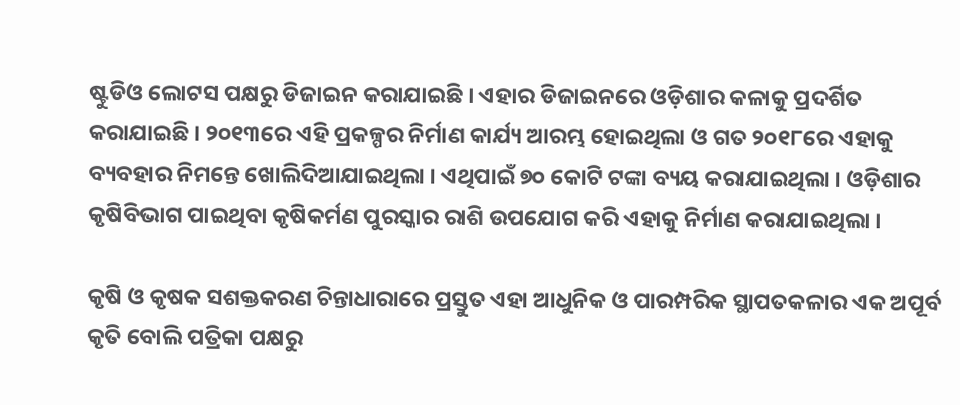ଷ୍ଟୁଡିଓ ଲୋଟସ ପକ୍ଷରୁ ଡିଜାଇନ କରାଯାଇଛି । ଏହାର ଡିଜାଇନରେ ଓଡ଼ିଶାର କଳାକୁ ପ୍ରଦର୍ଶିତ କରାଯାଇଛି । ୨୦୧୩ରେ ଏହି ପ୍ରକଳ୍ପର ନିର୍ମାଣ କାର୍ଯ୍ୟ ଆରମ୍ଭ ହୋଇଥିଲା ଓ ଗତ ୨୦୧୮ରେ ଏହାକୁ ବ୍ୟବହାର ନିମନ୍ତେ ଖୋଲିଦିଆଯାଇଥିଲା । ଏଥିପାଇଁ ୭୦ କୋଟି ଟଙ୍କା ବ୍ୟୟ କରାଯାଇଥିଲା । ଓଡ଼ିଶାର କୃଷିବିଭାଗ ପାଇଥିବା କୃଷିକର୍ମଣ ପୁରସ୍କାର ରାଶି ଉପଯୋଗ କରି ଏହାକୁ ନିର୍ମାଣ କରାଯାଇଥିଲା ।

କୃଷି ଓ କୃଷକ ସଶକ୍ତକରଣ ଚିନ୍ତାଧାରାରେ ପ୍ରସ୍ତୁତ ଏହା ଆଧୁନିକ ଓ ପାରମ୍ପରିକ ସ୍ଥାପତକଳାର ଏକ ଅପୂର୍ବ କୃତି ବୋଲି ପତ୍ରିକା ପକ୍ଷରୁ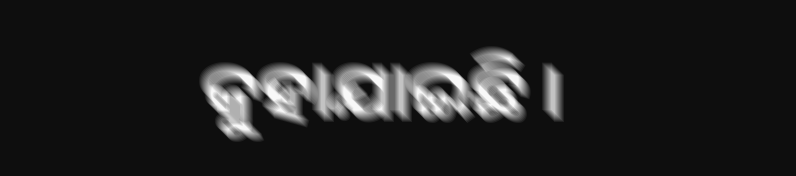କୁହାଯାଇଛି ।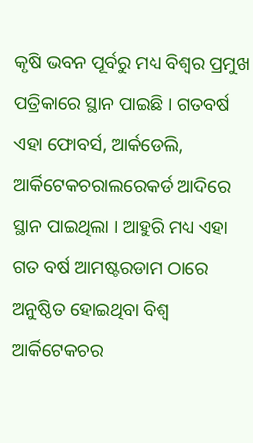କୃଷି ଭବନ ପୂର୍ବରୁ ମଧ୍ୟ ବିଶ୍ୱର ପ୍ରମୁଖ ପତ୍ରିକାରେ ସ୍ଥାନ ପାଇଛି । ଗତବର୍ଷ ଏହା ଫୋବର୍ସ, ଆର୍କଡେଲି, ଆର୍କିଟେକଚରାଲରେକର୍ଡ ଆଦିରେ ସ୍ଥାନ ପାଇଥିଲା । ଆହୁରି ମଧ୍ୟ ଏହା ଗତ ବର୍ଷ ଆମଷ୍ଟରଡାମ ଠାରେ ଅନୁଷ୍ଠିତ ହୋଇଥିବା ବିଶ୍ୱ ଆର୍କିଟେକଚର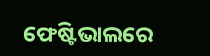ଫେଷ୍ଟିଭାଲରେ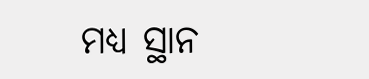ମଧ୍ୟ ସ୍ଥାନ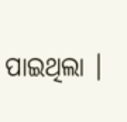ପାଇଥିଲା ।